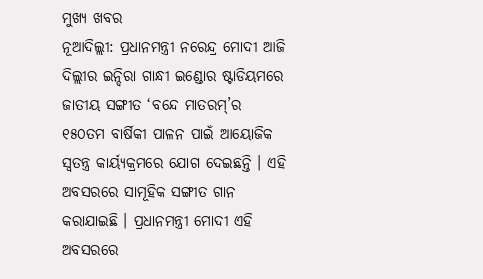ମୁଖ୍ୟ ଖବର
ନୂଆଦିଲ୍ଲୀ: ପ୍ରଧାନମନ୍ତ୍ରୀ ନରେନ୍ଦ୍ର ମୋଦୀ ଆଜି ଦିଲ୍ଲୀର ଇନ୍ଦିରା ଗାନ୍ଧୀ ଇଣ୍ଡୋର ଷ୍ଟାଡିୟମରେ ଜାତୀୟ ସଙ୍ଗୀତ ‘ବନ୍ଦେ ମାତରମ୍’ର ୧୫୦ତମ ବାର୍ଷିକୀ ପାଳନ ପାଇଁ ଆୟୋଜିକ ସ୍ୱତନ୍ତ୍ର କାର୍ୟ୍ୟକ୍ରମରେ ଯୋଗ ଦେଇଛନ୍ତି । ଏହି ଅବସରରେ ସାମୂହିକ ସଙ୍ଗୀତ ଗାନ କରାଯାଇଛି । ପ୍ରଧାନମନ୍ତ୍ରୀ ମୋଦୀ ଏହି ଅବସରରେ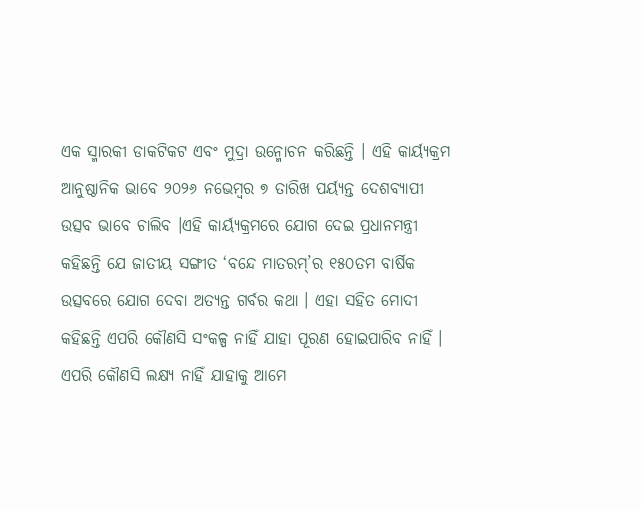ଏକ ସ୍ମାରକୀ ଡାକଟିକଟ ଏବଂ ମୁଦ୍ରା ଉନ୍ମୋଚନ କରିଛନ୍ତି । ଏହି କାର୍ୟ୍ୟକ୍ରମ ଆନୁଷ୍ଠାନିକ ଭାବେ ୨୦୨୬ ନଭେମ୍ବର ୭ ତାରିଖ ପର୍ୟ୍ୟନ୍ତ ଦେଶବ୍ୟାପୀ ଉତ୍ସବ ଭାବେ ଚାଲିବ ।ଏହି କାର୍ୟ୍ୟକ୍ରମରେ ଯୋଗ ଦେଇ ପ୍ରଧାନମନ୍ତ୍ରୀ କହିଛନ୍ତି ଯେ ଜାତୀୟ ସଙ୍ଗୀତ ‘ବନ୍ଦେ ମାତରମ୍’ର ୧୫୦ତମ ବାର୍ଷିକ ଉତ୍ସବରେ ଯୋଗ ଦେବା ଅତ୍ୟନ୍ତ ଗର୍ବର କଥା । ଏହା ସହିତ ମୋଦୀ କହିଛନ୍ତି ଏପରି କୌଣସି ସଂକଳ୍ପ ନାହିଁ ଯାହା ପୂରଣ ହୋଇପାରିବ ନାହିଁ । ଏପରି କୌଣସି ଲକ୍ଷ୍ୟ ନାହିଁ ଯାହାକୁ ଆମେ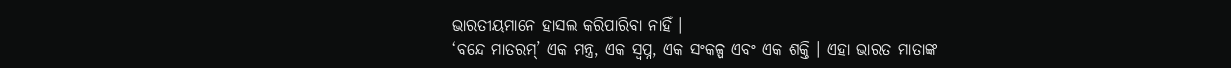ଭାରତୀୟମାନେ ହାସଲ କରିପାରିବା ନାହିଁ ।
‘ବନ୍ଦେ ମାତରମ୍’ ଏକ ମନ୍ତ୍ର, ଏକ ସ୍ୱପ୍ନ, ଏକ ସଂକଳ୍ପ ଏବଂ ଏକ ଶକ୍ତି । ଏହା ଭାରତ ମାତାଙ୍କ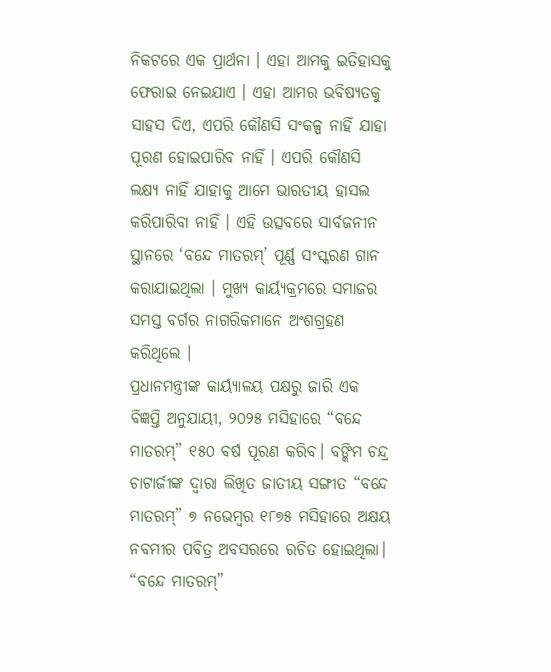ନିକଟରେ ଏକ ପ୍ରାର୍ଥନା । ଏହା ଆମକୁ ଇତିହାସକୁ ଫେରାଇ ନେଇଯାଏ । ଏହା ଆମର ଭବିଷ୍ୟତକୁ ସାହସ ଦିଏ, ଏପରି କୌଣସି ସଂକଳ୍ପ ନାହିଁ ଯାହା ପୂରଣ ହୋଇପାରିବ ନାହିଁ । ଏପରି କୌଣସି ଲକ୍ଷ୍ୟ ନାହିଁ ଯାହାକୁ ଆମେ ଭାରତୀୟ ହାସଲ କରିପାରିବା ନାହିଁ । ଏହି ଉତ୍ସବରେ ସାର୍ବଜନୀନ ସ୍ଥାନରେ ‘ବନ୍ଦେ ମାତରମ୍’ ପୂର୍ଣ୍ଣ ସଂସ୍କରଣ ଗାନ କରାଯାଇଥିଲା । ମୁଖ୍ୟ କାର୍ୟ୍ୟକ୍ରମରେ ସମାଜର ସମସ୍ତ ବର୍ଗର ନାଗରିକମାନେ ଅଂଶଗ୍ରହଣ କରିଥିଲେ ।
ପ୍ରଧାନମନ୍ତ୍ରୀଙ୍କ କାର୍ୟ୍ୟାଳୟ ପକ୍ଷରୁ ଜାରି ଏକ ବିଜ୍ଞପ୍ତି ଅନୁଯାୟୀ, ୨୦୨୫ ମସିହାରେ “ବନ୍ଦେ ମାତରମ୍” ୧୫୦ ବର୍ଷ ପୂରଣ କରିବ। ବଙ୍କିମ ଚନ୍ଦ୍ର ଚାଟାର୍ଜୀଙ୍କ ଦ୍ୱାରା ଲିଖିତ ଜାତୀୟ ସଙ୍ଗୀତ “ବନ୍ଦେ ମାତରମ୍” ୭ ନଭେମ୍ବର ୧୮୭୫ ମସିହାରେ ଅକ୍ଷୟ ନବମୀର ପବିତ୍ର ଅବସରରେ ରଚିତ ହୋଇଥିଲା। “ବନ୍ଦେ ମାତରମ୍”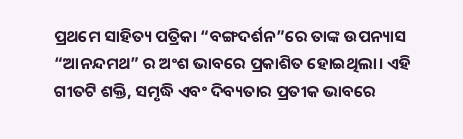ପ୍ରଥମେ ସାହିତ୍ୟ ପତ୍ରିକା “ବଙ୍ଗଦର୍ଶନ”ରେ ତାଙ୍କ ଉପନ୍ୟାସ “ଆନନ୍ଦମଥ” ର ଅଂଶ ଭାବରେ ପ୍ରକାଶିତ ହୋଇଥିଲା। ଏହି ଗୀତଟି ଶକ୍ତି, ସମୃଦ୍ଧି ଏବଂ ଦିବ୍ୟତାର ପ୍ରତୀକ ଭାବରେ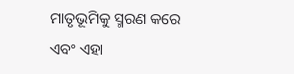ମାତୃଭୂମିକୁ ସ୍ମରଣ କରେ ଏବଂ ଏହା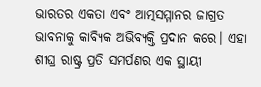ଭାରତର ଏକତା ଏବଂ ଆତ୍ମସମ୍ମାନର ଜାଗ୍ରତ ଭାବନାକୁ କାବ୍ୟିକ ଅଭିବ୍ୟକ୍ତି ପ୍ରଦାନ କରେ। ଏହା ଶୀଘ୍ର ରାଷ୍ଟ୍ର ପ୍ରତି ସମର୍ପଣର ଏକ ସ୍ଥାୟୀ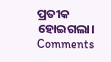ପ୍ରତୀକ ହୋଇଗଲା।
Comments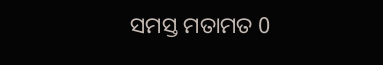ସମସ୍ତ ମତାମତ 0